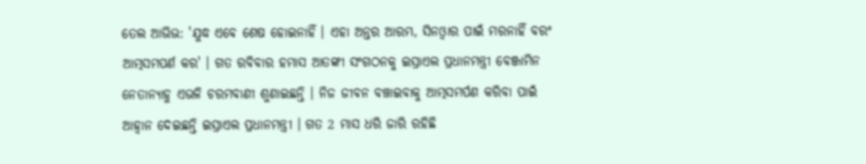ତେଲ ଆଭିଭ: 'ଯୁଦ୍ଧ ଏବେ ଶେଷ ହୋଇନାହିଁ । ଏହା ଅନ୍ତର ଆରମ୍ଭ, ସିନଓ୍ବାର ପାଇଁ ମରନାହିଁ ବରଂ ଆତ୍ମସମପର୍ଣ କର' । ଗତ ରବିବାର ହମାସ ଆତଙ୍କୀ ସଂଗଠନକୁ ଇସ୍ରାଏଲ ପ୍ରଧାନମନ୍ତ୍ରୀ ବେଞ୍ଜାମିନ ନେତାନ୍ୟାହୁ ଏଭଳି ଚରମବାଣୀ ଶୁଣାଇଛନ୍ତି । ନିଜ ଜୀବନ ବଞ୍ଚାଇବାକୁ ଆତ୍ମସମର୍ପଣ କରିବା ପାଇଁ ଆହ୍ବାନ ଦେଇଛନ୍ତି ଇସ୍ରାଏଲ ପ୍ରଧାନମନ୍ତ୍ରୀ । ଗତ 2 ମାସ ଧରି ଜାରି ରହିଛି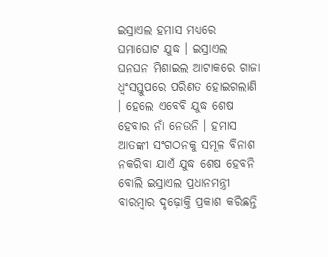ଇସ୍ରାଏଲ ହମାସ ମଧ୍ୟରେ ଘମାଘୋଟ ଯୁଦ୍ଧ । ଇସ୍ରାଏଲ ଘନଘନ ମିଶାଇଲ ଆଟାକରେ ଗାଜା ଧ୍ବଂସସ୍ତୁପରେ ପରିଣତ ହୋଇଗଲାଣି । ହେଲେ ଏବେବି ଯୁଦ୍ଧ ଶେଷ ହେବାର ନାଁ ନେଉନି । ହମାସ ଆତଙ୍କୀ ସଂଗଠନକୁ ସମୂଳ ବିନାଶ ନକରିବା ଯାଏଁ ଯୁଦ୍ଧ ଶେଷ ହେବନି ବୋଲି ଇସ୍ରାଏଲ ପ୍ରଧାନମନ୍ତ୍ରୀ ବାରମ୍ବାର ଦୃଢ଼ୋକ୍ତି ପ୍ରକାଶ କରିଛନ୍ତି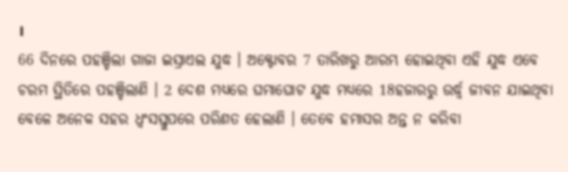।
66 ଦିନରେ ପହଞ୍ଚିଲା ଗାଜା ଇସ୍ରାଏଲ ଯୁଦ୍ଧ । ଅକ୍ଟୋବର 7 ତାରିଖରୁ ଆରମ୍ଭ ହୋଇଥିବା ଏହି ଯୁଦ୍ଧ ଏବେ ଚରମ ସ୍ଥିତିରେ ପହଞ୍ଚିଲାଣି । 2 ଦେଶ ମଧ୍ୟରେ ଘମାଘୋଟ ଯୁଦ୍ଧ ମଧ୍ୟରେ 18ହଜାରରୁ ଉର୍ଦ୍ଧ୍ବ ଜୀବନ ଯାଇଥିବା ବେଳେ ଅନେକ ସହର ଧ୍ବଂସସ୍ତୁପରେ ପରିଣତ ହେଲାଣି । ତେବେ ହମାସର ଅନ୍ତ ନ କରିବା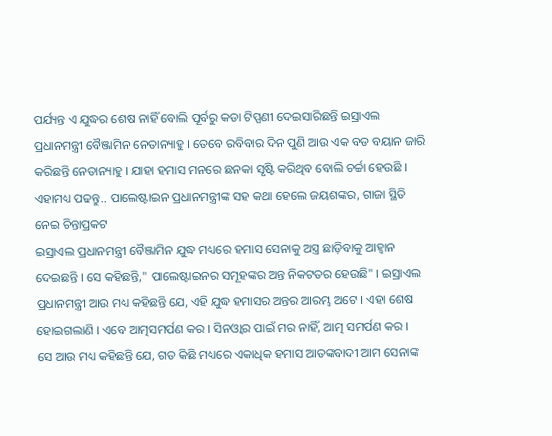ପର୍ଯ୍ୟନ୍ତ ଏ ଯୁଦ୍ଧର ଶେଷ ନାହିଁ ବୋଲି ପୂର୍ବରୁ କଡା ଟିପ୍ପଣୀ ଦେଇସାରିଛନ୍ତି ଇସ୍ରାଏଲ ପ୍ରଧାନମନ୍ତ୍ରୀ ବୈଞ୍ଜାମିନ ନେତାନ୍ୟାହୁ । ତେବେ ରବିବାର ଦିନ ପୁଣି ଆଉ ଏକ ବଡ ବୟାନ ଜାରି କରିଛନ୍ତି ନେତାନ୍ୟାହୁ । ଯାହା ହମାସ ମନରେ ଛନକା ସୃଷ୍ଟି କରିଥିବ ବୋଲି ଚର୍ଚ୍ଚା ହେଉଛି ।
ଏହାମଧ୍ୟ ପଢନ୍ତୁ.. ପାଲେଷ୍ଟାଇନ ପ୍ରଧାନମନ୍ତ୍ରୀଙ୍କ ସହ କଥା ହେଲେ ଜୟଶଙ୍କର, ଗାଜା ସ୍ଥିତି ନେଇ ଚିନ୍ତାପ୍ରକଟ
ଇସ୍ରାଏଲ ପ୍ରଧାନମନ୍ତ୍ରୀ ବୈଞ୍ଜାମିନ ଯୁଦ୍ଧ ମଧ୍ୟରେ ହମାସ ସେନାକୁ ଅସ୍ତ୍ର ଛାଡ଼ିବାକୁ ଆହ୍ୱାନ ଦେଇଛନ୍ତି । ସେ କହିଛନ୍ତି," ପାଲେଷ୍ଟାଇନର ସମୂହଙ୍କର ଅନ୍ତ ନିକଟତର ହେଉଛି" । ଇସ୍ରାଏଲ ପ୍ରଧାନମନ୍ତ୍ରୀ ଆଉ ମଧ୍ୟ କହିଛନ୍ତି ଯେ, ଏହି ଯୁଦ୍ଧ ହମାସର ଅନ୍ତର ଆରମ୍ଭ ଅଟେ । ଏହା ଶେଷ ହୋଇଗଲାଣି । ଏବେ ଆତ୍ମସମର୍ପଣ କର । ସିନଓ୍ବାର ପାଇଁ ମର ନାହିଁ, ଆତ୍ମ ସମର୍ପଣ କର ।
ସେ ଆଉ ମଧ୍ୟ କହିଛନ୍ତି ଯେ, ଗତ କିଛି ମଧ୍ୟରେ ଏକାଧିକ ହମାସ ଆତଙ୍କବାଦୀ ଆମ ସେନାଙ୍କ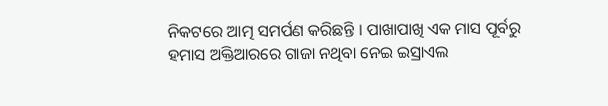ନିକଟରେ ଆତ୍ମ ସମର୍ପଣ କରିଛନ୍ତି । ପାଖାପାଖି ଏକ ମାସ ପୂର୍ବରୁ ହମାସ ଅକ୍ତିଆରରେ ଗାଜା ନଥିବା ନେଇ ଇସ୍ରାଏଲ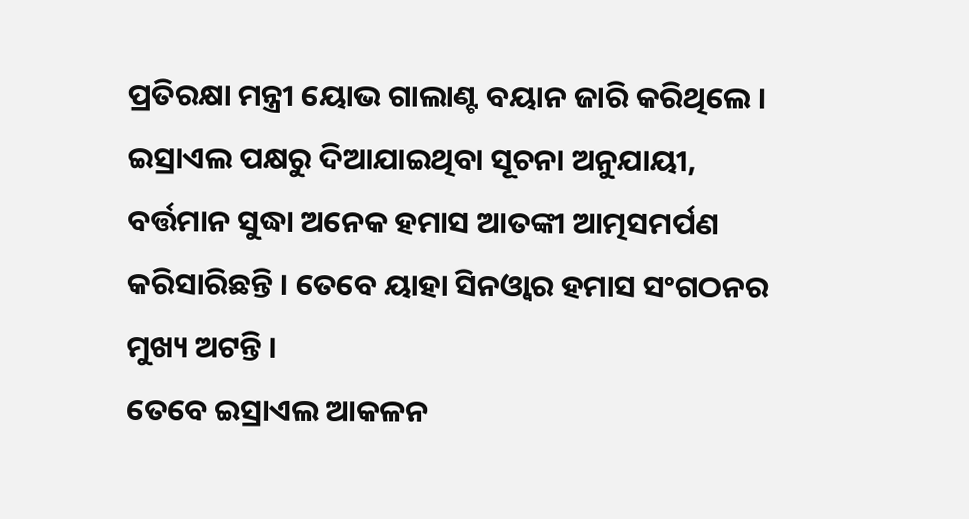ପ୍ରତିରକ୍ଷା ମନ୍ତ୍ରୀ ୟୋଭ ଗାଲାଣ୍ଟ ବୟାନ ଜାରି କରିଥିଲେ । ଇସ୍ରାଏଲ ପକ୍ଷରୁ ଦିଆଯାଇଥିବା ସୂଚନା ଅନୁଯାୟୀ, ବର୍ତ୍ତମାନ ସୁଦ୍ଧା ଅନେକ ହମାସ ଆତଙ୍କୀ ଆତ୍ମସମର୍ପଣ କରିସାରିଛନ୍ତି । ତେବେ ୟାହା ସିନଓ୍ବାର ହମାସ ସଂଗଠନର ମୁଖ୍ୟ ଅଟନ୍ତି ।
ତେବେ ଇସ୍ରାଏଲ ଆକଳନ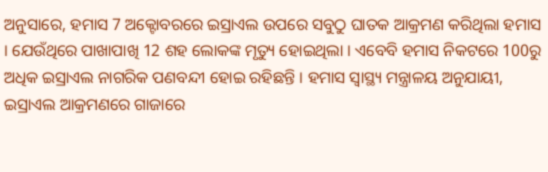ଅନୁସାରେ, ହମାସ 7 ଅକ୍ଟୋବରରେ ଇସ୍ରାଏଲ ଉପରେ ସବୁଠୁ ଘାତକ ଆକ୍ରମଣ କରିଥିଲା ହମାସ । ଯେଉଁଥିରେ ପାଖାପାଖି 12 ଶହ ଲୋକଙ୍କ ମୃତ୍ୟୁ ହୋଇଥିଲା । ଏବେବି ହମାସ ନିକଟରେ 100ରୁ ଅଧିକ ଇସ୍ରାଏଲ ନାଗରିକ ପଣବନ୍ଦୀ ହୋଇ ରହିଛନ୍ତି । ହମାସ ସ୍ବାସ୍ଥ୍ୟ ମନ୍ତ୍ରାଳୟ ଅନୁଯାୟୀ, ଇସ୍ରାଏଲ ଆକ୍ରମଣରେ ଗାଜାରେ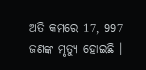ଅତି କମରେ 17, 997 ଜଣଙ୍କ ମୃତ୍ୟୁ ହୋଇଛି ।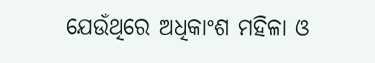ଯେଉଁଥିରେ ଅଧିକାଂଶ ମହିଳା ଓ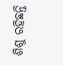ଶିଶୁ ରହିଛନ୍ତି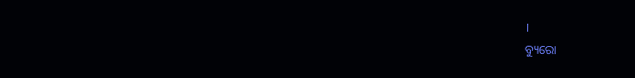।
ବ୍ୟୁରୋ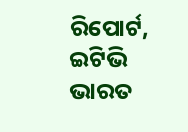ରିପୋର୍ଟ, ଇଟିଭି ଭାରତ